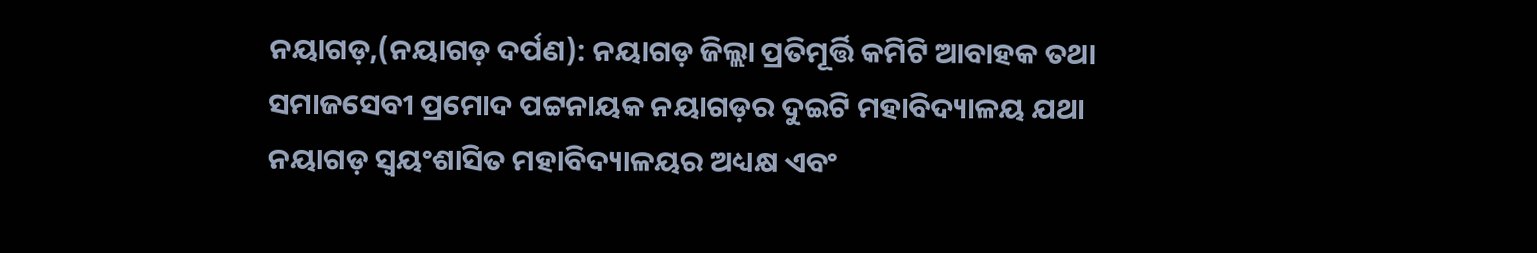ନୟାଗଡ଼,(ନୟାଗଡ଼ ଦର୍ପଣ): ନୟାଗଡ଼ ଜିଲ୍ଲା ପ୍ରତିମୂର୍ତ୍ତି କମିଟି ଆବାହକ ତଥା ସମାଜସେବୀ ପ୍ରମୋଦ ପଟ୍ଟନାୟକ ନୟାଗଡ଼ର ଦୁଇଟି ମହାବିଦ୍ୟାଳୟ ଯଥା ନୟାଗଡ଼ ସ୍ବୟଂଶାସିତ ମହାବିଦ୍ୟାଳୟର ଅଧ୍ୟକ୍ଷ ଏବଂ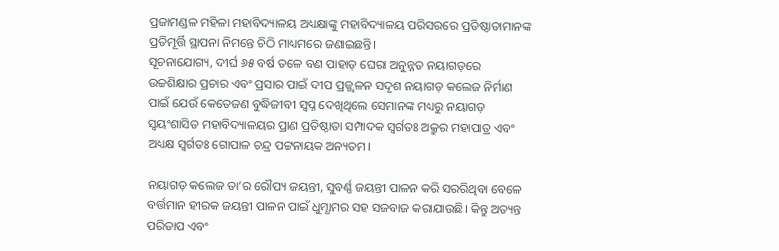ପ୍ରଜାମଣ୍ଡଳ ମହିଳା ମହାବିଦ୍ୟାଳୟ ଅଧ୍ୟକ୍ଷାଙ୍କୁ ମହାବିଦ୍ୟାଳୟ ପରିସରରେ ପ୍ରତିଷ୍ଠାତାମାନଙ୍କ ପ୍ରତିମୂର୍ତ୍ତି ସ୍ଥାପନା ନିମନ୍ତେ ଚିଠି ମାଧ୍ୟମରେ ଜଣାଇଛନ୍ତି।
ସୂଚନାଯୋଗ୍ୟ, ଦୀର୍ଘ ୬୫ ବର୍ଷ ତଳେ ବଣ ପାହାଡ଼ ଘେରା ଅନୁନ୍ନତ ନୟାଗଡ଼ରେ ଉଚ୍ଚଶିକ୍ଷାର ପ୍ରଚାର ଏବଂ ପ୍ରସାର ପାଇଁ ଦୀପ ପ୍ରଜ୍ଜ୍ୱଳନ ସଦୃଶ ନୟାଗଡ଼ କଲେଜ ନିର୍ମାଣ ପାଇଁ ଯେଉଁ କେତେଜଣ ବୁଦ୍ଧିଜୀବୀ ସ୍ଵପ୍ନ ଦେଖିଥିଲେ ସେମାନଙ୍କ ମଧ୍ୟରୁ ନୟାଗଡ଼ ସ୍ଵୟଂଶାସିତ ମହାବିଦ୍ୟାଳୟର ପ୍ରାଣ ପ୍ରତିଷ୍ଠାତା ସମ୍ପାଦକ ସ୍ଵର୍ଗତଃ ଅକ୍ରୁର ମହାପାତ୍ର ଏବଂ ଅଧ୍ୟକ୍ଷ ସ୍ଵର୍ଗତଃ ଗୋପାଳ ଚନ୍ଦ୍ର ପଟ୍ଟନାୟକ ଅନ୍ୟତମ।

ନୟାଗଡ଼ କଲେଜ ତା’ର ରୌପ୍ୟ ଜୟନ୍ତୀ, ସୁବର୍ଣ୍ଣ ଜୟନ୍ତୀ ପାଳନ କରି ସରରିଥିବା ବେଳେ ବର୍ତ୍ତମାନ ହୀରକ ଜୟନ୍ତୀ ପାଳନ ପାଇଁ ଧୁମ୍ଧାମର ସହ ସଜବାଜ କରାଯାଉଛି। କିନ୍ତୁ ଅତ୍ୟନ୍ତ ପରିତାପ ଏବଂ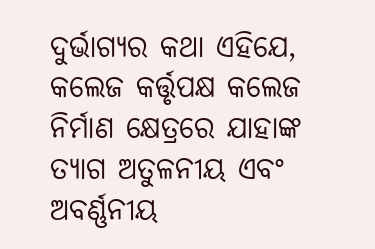ଦୁର୍ଭାଗ୍ୟର କଥା ଏହିଯେ, କଲେଜ କର୍ତ୍ତୃପକ୍ଷ କଲେଜ ନିର୍ମାଣ କ୍ଷେତ୍ରରେ ଯାହାଙ୍କ ତ୍ୟାଗ ଅତୁଳନୀୟ ଏବଂ ଅବର୍ଣ୍ଣନୀୟ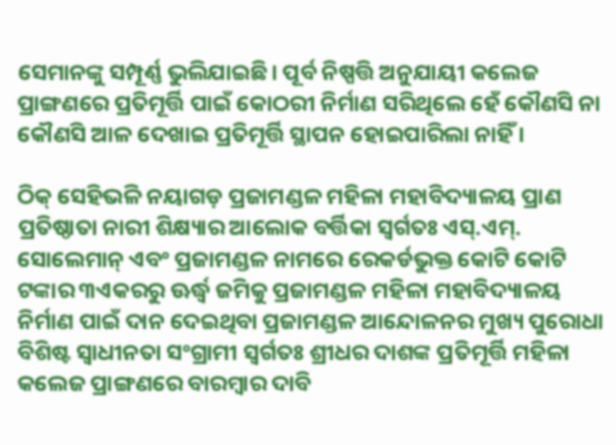ସେମାନଙ୍କୁ ସମ୍ପୂର୍ଣ୍ଣ ଭୁଲିଯାଇଛି। ପୂର୍ବ ନିଷ୍ପତ୍ତି ଅନୁଯାୟୀ କଲେଜ ପ୍ରାଙ୍ଗଣରେ ପ୍ରତିମୂର୍ତ୍ତି ପାଇଁ କୋଠରୀ ନିର୍ମାଣ ସରିଥିଲେ ହେଁ କୌଣସି ନା କୌଣସି ଆଳ ଦେଖାଇ ପ୍ରତିମୂର୍ତ୍ତି ସ୍ଥାପନ ହୋଇପାରିଲା ନାହିଁ ।

ଠିକ୍ ସେହିଭଳି ନୟାଗଡ଼ ପ୍ରଜାମଣ୍ଡଳ ମହିଳା ମହାବିଦ୍ୟାଳୟ ପ୍ରାଣ ପ୍ରତିଷ୍ଠାତା ନାରୀ ଶିକ୍ଷ୍ୟାର ଆଲୋକ ବର୍ତ୍ତିକା ସ୍ଵର୍ଗତଃ ଏସ୍.ଏମ୍. ସୋଲେମାନ୍ ଏବଂ ପ୍ରଜାମଣ୍ଡଳ ନାମରେ ରେକର୍ଡଭୁକ୍ତ କୋଟି କୋଟି ଟଙ୍କାର ୩ଏକରରୁ ଊର୍ଦ୍ଧ୍ଵ ଜମିକୁ ପ୍ରଜାମଣ୍ଡଳ ମହିଳା ମହାବିଦ୍ୟାଳୟ ନିର୍ମାଣ ପାଇଁ ଦାନ ଦେଇଥିବା ପ୍ରଜାମଣ୍ଡଳ ଆନ୍ଦୋଳନର ମୁଖ୍ୟ ପୁରୋଧା ବିଶିଷ୍ଟ ସ୍ଵାଧୀନତା ସଂଗ୍ରାମୀ ସ୍ଵର୍ଗତଃ ଶ୍ରୀଧର ଦାଶଙ୍କ ପ୍ରତିମୂର୍ତ୍ତି ମହିଳା କଲେଜ ପ୍ରାଙ୍ଗଣରେ ବାରମ୍ବାର ଦାବି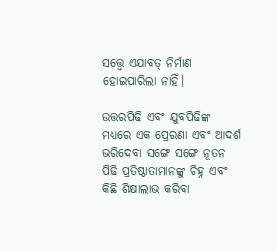ସତ୍ତ୍ବେ ଏଯାବତ୍ ନିର୍ମାଣ ହୋଇପାରିଲା ନାହିଁ।

ଉତ୍ତରପିଢି ଏବଂ ଯୁବପିଢିଙ୍କ ମଧ୍ୟରେ ଏକ ପ୍ରେରଣା ଏବଂ ଆଦର୍ଶ ଭରିଦେବା ସଙ୍ଗେ ସଙ୍ଗେ ନୂତନ ପିଢି ପ୍ରତିଷ୍ଠାତାମାନଙ୍କୁ ଚିହ୍ନ ଏବଂ କିଛି ଶିକ୍ଷାଲାଭ କରିବା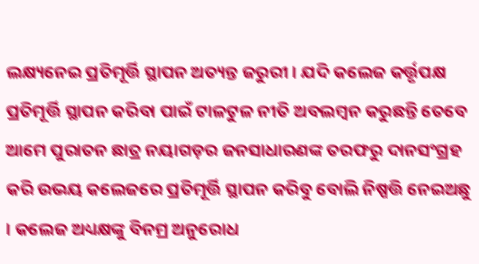ଲକ୍ଷ୍ୟନେଇ ପ୍ରତିମୂର୍ତ୍ତି ସ୍ଥାପନ ଅତ୍ୟନ୍ତ ଜରୁରୀ । ଯଦି କଲେଜ କର୍ତ୍ତୃପକ୍ଷ ପ୍ରତିମୂର୍ତ୍ତି ସ୍ଥାପନ କରିବା ପାଇଁ ଟାଳଟୁଳ ନୀତି ଅବଲମ୍ବନ କରୁଛନ୍ତି ତେବେ ଆମେ ପୁରାତନ ଛାତ୍ର ନୟାଗଡ଼ର ଜନସାଧାରଣଙ୍କ ତରଫରୁ ଦାନସଂଗ୍ରହ କରି ଉଭୟ କଲେଜରେ ପ୍ରତିମୂର୍ତ୍ତି ସ୍ଥାପନ କରିବୁ ବୋଲି ନିଷ୍ପତ୍ତି ନେଇଅଛୁ । କଲେଜ ଅଧ୍ୟକ୍ଷଙ୍କୁ ବିନମ୍ର ଅନୁରୋଧ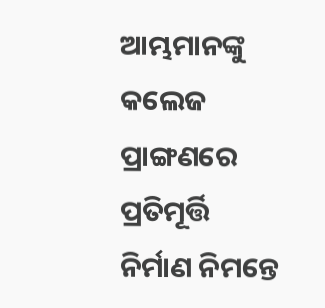ଆମ୍ଭମାନଙ୍କୁ କଲେଜ ପ୍ରାଙ୍ଗଣରେ ପ୍ରତିମୂର୍ତ୍ତି ନିର୍ମାଣ ନିମନ୍ତେ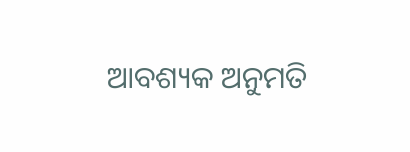ଆବଶ୍ୟକ ଅନୁମତି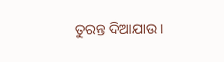ତୁରନ୍ତ ଦିଆଯାଉ ।